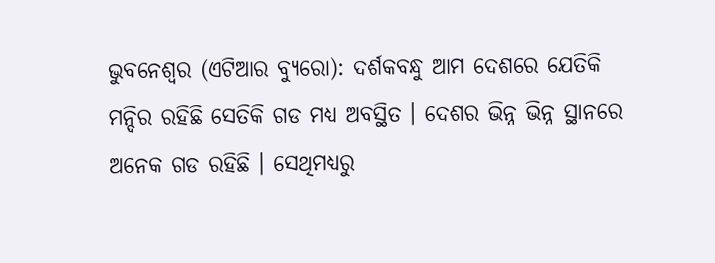ଭୁବନେଶ୍ୱର (ଏଟିଆର ବ୍ୟୁରୋ): ଦର୍ଶକବନ୍ଧୁ ଆମ ଦେଶରେ ଯେତିକି ମନ୍ଦିର ରହିଛି ସେତିକି ଗଡ ମଧ୍ୟ ଅବସ୍ଥିତ । ଦେଶର ଭିନ୍ନ ଭିନ୍ନ ସ୍ଥାନରେ ଅନେକ ଗଡ ରହିଛି । ସେଥିମଧ୍ୟରୁ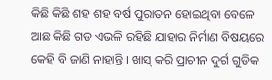କିଛି କିଛି ଶହ ଶହ ବର୍ଷ ପୁରାତନ ହୋଇଥିବା ବେଳେ ଆଛ କିଛି ଗଡ ଏଭଳି ରହିଛି ଯାହାର ନିର୍ମାଣ ବିଷୟରେ କେହି ବି ଜାଣି ନାହାନ୍ତି । ଖାସ୍ କରି ପ୍ରାଚୀନ ଦୁର୍ଗ ଗୁଡିକ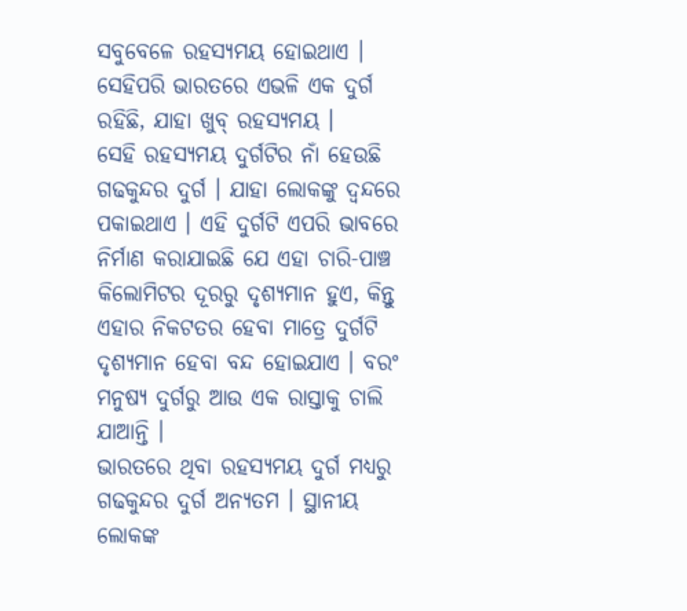ସବୁବେଳେ ରହସ୍ୟମୟ ହୋଇଥାଏ । ସେହିପରି ଭାରତରେ ଏଭଳି ଏକ ଦୁର୍ଗ ରହିଛି, ଯାହା ଖୁବ୍ ରହସ୍ୟମୟ ।
ସେହି ରହସ୍ୟମୟ ଦୁର୍ଗଟିର ନାଁ ହେଉଛି ଗଢକୁନ୍ଦର ଦୁର୍ଗ । ଯାହା ଲୋକଙ୍କୁ ଦ୍ୱନ୍ଦରେ ପକାଇଥାଏ । ଏହି ଦୁର୍ଗଟି ଏପରି ଭାବରେ ନିର୍ମାଣ କରାଯାଇଛି ଯେ ଏହା ଚାରି-ପାଞ୍ଚ କିଲୋମିଟର ଦୂରରୁ ଦୃଶ୍ୟମାନ ହୁଏ, କିନ୍ତୁ ଏହାର ନିକଟତର ହେବା ମାତ୍ରେ ଦୁର୍ଗଟି ଦୃଶ୍ୟମାନ ହେବା ବନ୍ଦ ହୋଇଯାଏ । ବରଂ ମନୁଷ୍ୟ ଦୁର୍ଗରୁ ଆଉ ଏକ ରାସ୍ତାକୁ ଚାଲି ଯାଆନ୍ତି ।
ଭାରତରେ ଥିବା ରହସ୍ୟମୟ ଦୁର୍ଗ ମଧ୍ୟରୁ ଗଢକୁନ୍ଦର ଦୁର୍ଗ ଅନ୍ୟତମ । ସ୍ଥାନୀୟ ଲୋକଙ୍କ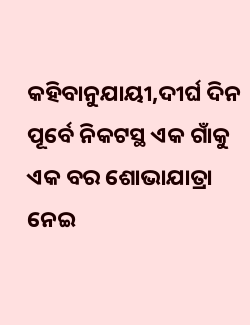କହିବାନୁଯାୟୀ,ଦୀର୍ଘ ଦିନ ପୂର୍ବେ ନିକଟସ୍ଥ ଏକ ଗାଁକୁ ଏକ ବର ଶୋଭାଯାତ୍ରା ନେଇ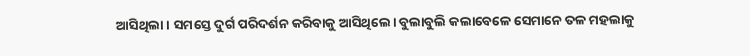ଆସିଥିଲା । ସମସ୍ତେ ଦୁର୍ଗ ପରିଦର୍ଶନ କରିବାକୁ ଆସିଥିଲେ। ବୁଲାବୁଲି କଲାବେଳେ ସେମାନେ ତଳ ମହଲାକୁ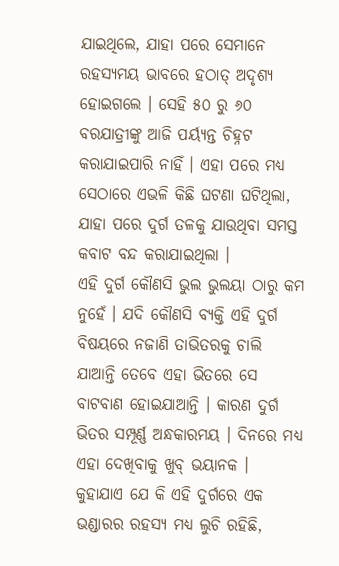ଯାଇଥିଲେ, ଯାହା ପରେ ସେମାନେ ରହସ୍ୟମୟ ଭାବରେ ହଠାତ୍ ଅଦୃଶ୍ୟ ହୋଇଗଲେ । ସେହି ୫୦ ରୁ ୬୦ ବରଯାତ୍ରୀଙ୍କୁ ଆଜି ପର୍ୟ୍ୟନ୍ତ ଚିହ୍ନଟ କରାଯାଇପାରି ନାହିଁ । ଏହା ପରେ ମଧ୍ୟ ସେଠାରେ ଏଭଳି କିଛି ଘଟଣା ଘଟିଥିଲା, ଯାହା ପରେ ଦୁର୍ଗ ତଳକୁ ଯାଉଥିବା ସମସ୍ତ କବାଟ ବନ୍ଦ କରାଯାଇଥିଲା ।
ଏହି ଦୁର୍ଗ କୌଣସି ଭୁଲ ଭୁଲୟା ଠାରୁ କମ ନୁହେଁ । ଯଦି କୌଣସି ବ୍ୟକ୍ତି ଏହି ଦୁର୍ଗ ବିଷୟରେ ନଜାଣି ତାଭିତରକୁ ଚାଲି ଯାଆନ୍ତି ତେବେ ଏହା ଭିତରେ ସେ ବାଟବାଣ ହୋଇଯାଆନ୍ତି । କାରଣ ଦୁର୍ଗ ଭିତର ସମ୍ପୂର୍ଣ୍ଣ ଅନ୍ଧକାରମୟ । ଦିନରେ ମଧ୍ୟ ଏହା ଦେଖିବାକୁ ଖୁବ୍ ଭୟାନକ ।
କୁହାଯାଏ ଯେ କି ଏହି ଦୁର୍ଗରେ ଏକ ଭଣ୍ଡାରର ରହସ୍ୟ ମଧ୍ୟ ଲୁଚି ରହିଛି,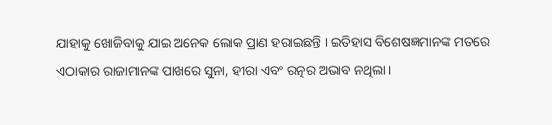ଯାହାକୁ ଖୋଜିବାକୁ ଯାଇ ଅନେକ ଲୋକ ପ୍ରାଣ ହରାଇଛନ୍ତି । ଇତିହାସ ବିଶେଷଜ୍ଞମାନଙ୍କ ମତରେ ଏଠାକାର ରାଜାମାନଙ୍କ ପାଖରେ ସୁନା, ହୀରା ଏବଂ ରତ୍ନର ଅଭାବ ନଥିଲା।